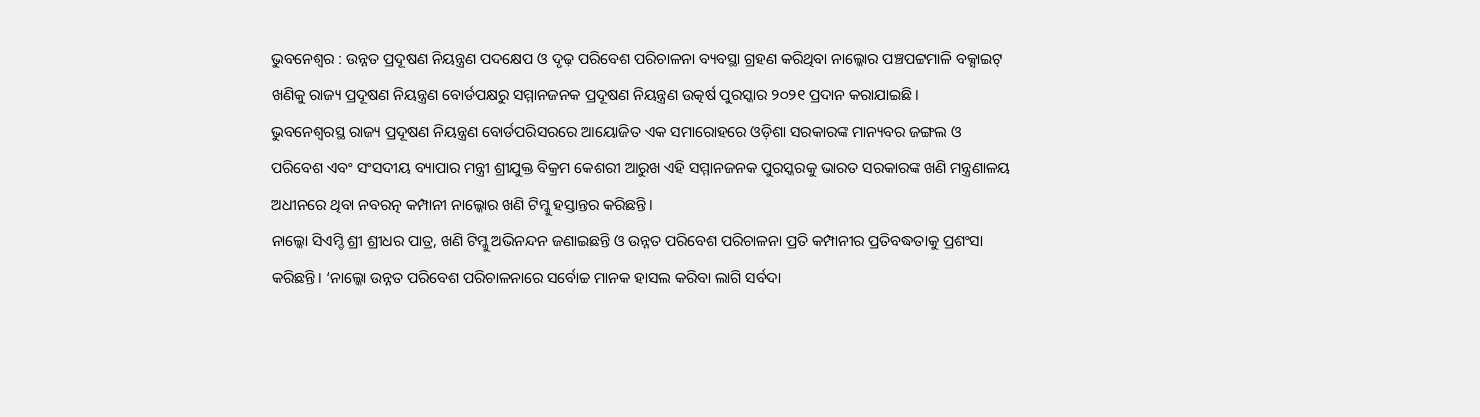ଭୁବନେଶ୍ବର : ଉନ୍ନତ ପ୍ରଦୂଷଣ ନିୟନ୍ତ୍ରଣ ପଦକ୍ଷେପ ଓ ଦୃଢ଼ ପରିବେଶ ପରିଚାଳନା ବ୍ୟବସ୍ଥା ଗ୍ରହଣ କରିଥିବା ନାଲ୍କୋର ପଞ୍ଚପଟ୍ଟମାଳି ବକ୍ସାଇଟ୍ ଖଣିକୁ ରାଜ୍ୟ ପ୍ରଦୂଷଣ ନିୟନ୍ତ୍ରଣ ବୋର୍ଡପକ୍ଷରୁ ସମ୍ମାନଜନକ ପ୍ରଦୂଷଣ ନିୟନ୍ତ୍ରଣ ଉତ୍କର୍ଷ ପୁରସ୍କାର ୨୦୨୧ ପ୍ରଦାନ କରାଯାଇଛି।
ଭୁବନେଶ୍ବରସ୍ଥ ରାଜ୍ୟ ପ୍ରଦୂଷଣ ନିୟନ୍ତ୍ରଣ ବୋର୍ଡପରିସରରେ ଆୟୋଜିତ ଏକ ସମାରୋହରେ ଓଡ଼ିଶା ସରକାରଙ୍କ ମାନ୍ୟବର ଜଙ୍ଗଲ ଓ ପରିବେଶ ଏବଂ ସଂସଦୀୟ ବ୍ୟାପାର ମନ୍ତ୍ରୀ ଶ୍ରୀଯୁକ୍ତ ବିକ୍ରମ କେଶରୀ ଆରୁଖ ଏହି ସମ୍ମାନଜନକ ପୁରସ୍କରକୁ ଭାରତ ସରକାରଙ୍କ ଖଣି ମନ୍ତ୍ରଣାଳୟ ଅଧୀନରେ ଥିବା ନବରତ୍ନ କମ୍ପାନୀ ନାଲ୍କୋର ଖଣି ଟିମ୍କୁ ହସ୍ତାନ୍ତର କରିଛନ୍ତି।
ନାଲ୍କୋ ସିଏମ୍ଡି ଶ୍ରୀ ଶ୍ରୀଧର ପାତ୍ର, ଖଣି ଟିମ୍କୁ ଅଭିନନ୍ଦନ ଜଣାଇଛନ୍ତି ଓ ଉନ୍ନତ ପରିବେଶ ପରିଚାଳନା ପ୍ରତି କମ୍ପାନୀର ପ୍ରତିବଦ୍ଧତାକୁ ପ୍ରଶଂସା କରିଛନ୍ତି। ‘ନାଲ୍କୋ ଉନ୍ନତ ପରିବେଶ ପରିଚାଳନାରେ ସର୍ବୋଚ୍ଚ ମାନକ ହାସଲ କରିବା ଲାଗି ସର୍ବଦା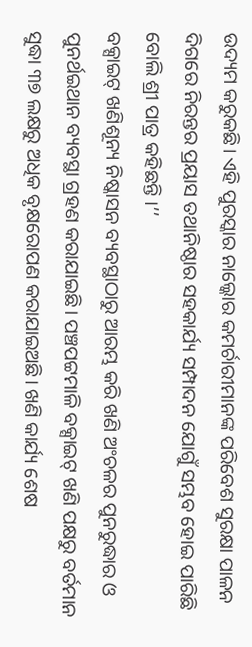ଉଦ୍ୟମ କରୁକଛି। ଏହି ପୁରସ୍କାର ନାଲ୍କୋର କମର୍ଚାରୀମାନଙ୍କ ପରିବେଶ ସୁରକ୍ଷା ପାଳନ ଦିଗରେ ନିରନ୍ତର ପ୍ରୟାସ ତଥାନିଷ୍ଠାର ସହକାର୍ଯ୍ୟ ସମ୍ପାଦନ ଯୋଗୁଁ ସମ୍ଭବ ହୋଇ ପାରିଛି ବୋଲି ଶ୍ରୀ ପାତ୍ର କହିଛନ୍ତି ।’’
ବକ୍ସାଇଟ୍ ଖଣିଶୂନ୍ୟ ନିଷ୍କାସନ ବ୍ୟବସ୍ଥାଠାରୁ ଆରମ୍ଭ କରି ଖଣି ଅଂଚଳର ପୁନରୁଦ୍ଧାର ଓ ପୁନର୍ଥଇଥାନ ବ୍ୟବସ୍ଥା ଗ୍ରହଣ କରାଯାଇଛି। ପଞ୍ଚପଟ୍ଟମାଳି ବକ୍ସାଇଟ୍ ଖଣି ପକ୍ଷରୁ ବର୍ତମାନ ସୁଦ୍ଧା ୩୭ ଲକ୍ଷରୁ ଅଧିକ ବୃକ୍ଷରୋପଣ କରାଯାଇଅଛି। ଖଣି କାର୍ଯ୍ୟ ଶେଷ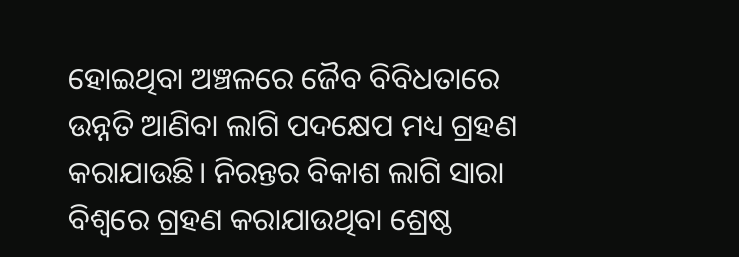ହୋଇଥିବା ଅଞ୍ଚଳରେ ଜୈବ ବିବିଧତାରେ ଉନ୍ନତି ଆଣିବା ଲାଗି ପଦକ୍ଷେପ ମଧ୍ୟ ଗ୍ରହଣ କରାଯାଉଛି। ନିରନ୍ତର ବିକାଶ ଲାଗି ସାରା ବିଶ୍ବରେ ଗ୍ରହଣ କରାଯାଉଥିବା ଶ୍ରେଷ୍ଠ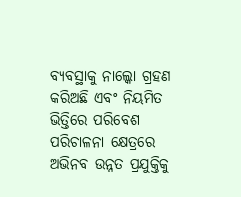ବ୍ୟବସ୍ଥାକୁ ନାଲ୍କୋ ଗ୍ରହଣ କରିଅଛି ଏବଂ ନିୟମିତ ଭିତ୍ତିରେ ପରିବେଶ ପରିଚାଳନା କ୍ଷେତ୍ରରେ ଅଭିନବ ଉନ୍ନତ ପ୍ରଯୁକ୍ତିକୁ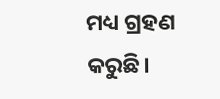ମଧ୍ୟ ଗ୍ରହଣ କରୁଛି।